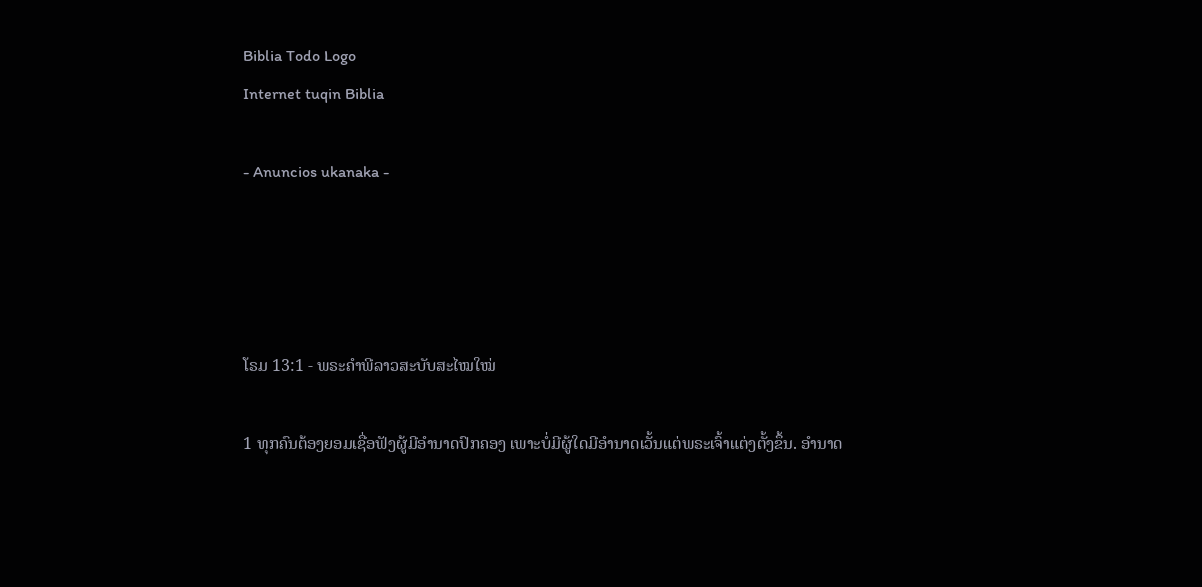Biblia Todo Logo
Internet tuqin Biblia

- Anuncios ukanaka -




ໂຣມ 13:1 - ພຣະຄຳພີລາວສະບັບສະໄໝໃໝ່

1 ທຸກຄົນຕ້ອງຍອມເຊື່ອຟັງຜູ້ມີອຳນາດປົກຄອງ ເພາະບໍ່ມີຜູ້ໃດມີອຳນາດເວັ້ນແຕ່ພຣະເຈົ້າແຕ່ງຕັ້ງຂຶ້ນ. ອຳນາດ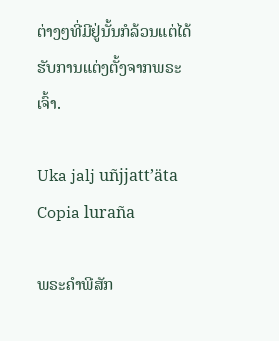ຕ່າງໆທີ່ມີຢູ່ນັ້ນກໍລ້ວນແຕ່ໄດ້ຮັບການແຕ່ງຕັ້ງຈາກພຣະເຈົ້າ.

Uka jalj uñjjattʼäta Copia luraña

ພຣະຄຳພີສັກ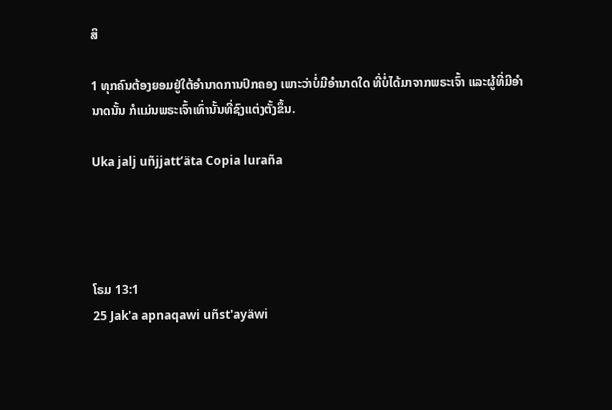ສິ

1 ທຸກຄົນຕ້ອງຍອມຢູ່ໃຕ້ອຳນາດການປົກຄອງ ເພາະວ່າບໍ່ມີອຳນາດໃດ ທີ່ບໍ່ໄດ້ມາຈາກພຣະເຈົ້າ ແລະຜູ້ທີ່ມີອຳນາດນັ້ນ ກໍແມ່ນພຣະເຈົ້າເທົ່ານັ້ນທີ່ຊົງແຕ່ງຕັ້ງຂຶ້ນ.

Uka jalj uñjjattʼäta Copia luraña




ໂຣມ 13:1
25 Jak'a apnaqawi uñst'ayäwi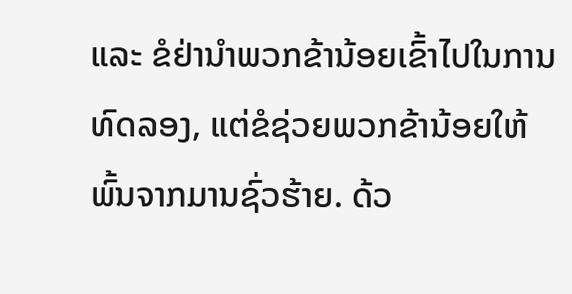ແລະ ຂໍຢ່ານຳພວກຂ້ານ້ອຍເຂົ້າໄປໃນການທົດລອງ, ແຕ່ຂໍຊ່ວຍພວກຂ້ານ້ອຍໃຫ້ພົ້ນຈາກມານຊົ່ວຮ້າຍ. ດ້ວ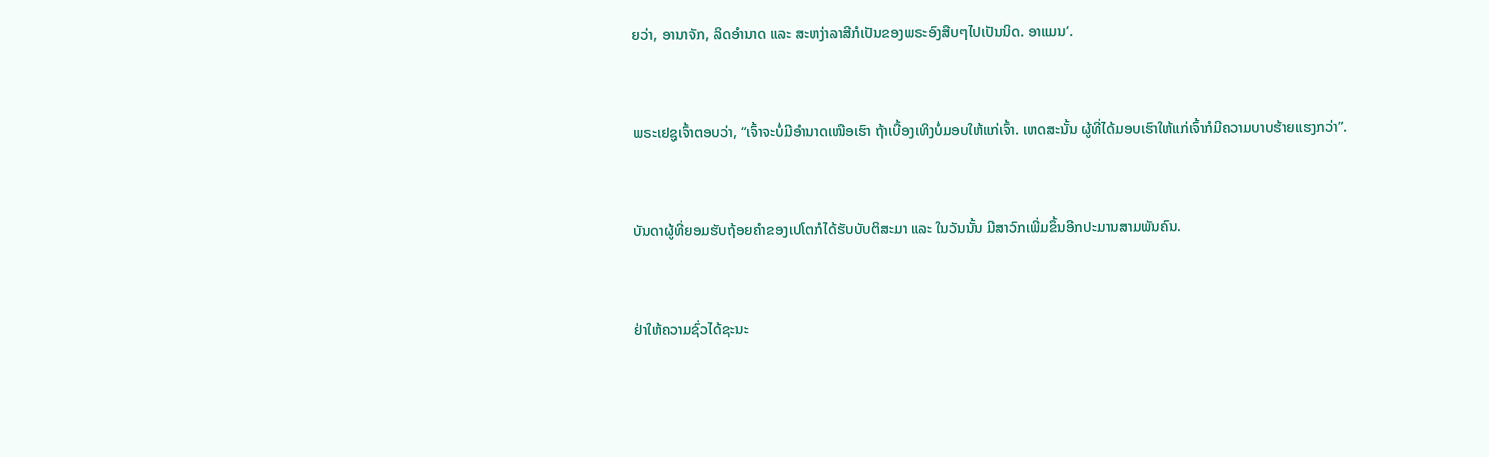ຍວ່າ, ອານາຈັກ, ລິດອຳນາດ ແລະ ສະຫງ່າລາສີກໍເປັນຂອງພຣະອົງສືບໆໄປເປັນນິດ. ອາແມນ’.


ພຣະເຢຊູເຈົ້າຕອບວ່າ, “ເຈົ້າຈະບໍ່ມີອຳນາດເໜືອເຮົາ ຖ້າເບື້ອງເທິງບໍ່ມອບໃຫ້ແກ່ເຈົ້າ. ເຫດສະນັ້ນ ຜູ້ທີ່ໄດ້ມອບເຮົາໃຫ້ແກ່ເຈົ້າກໍມີຄວາມບາບຮ້າຍແຮງກວ່າ”.


ບັນດາຜູ້ທີ່ຍອມຮັບຖ້ອຍຄຳຂອງເປໂຕກໍໄດ້ຮັບບັບຕິສະມາ ແລະ ໃນວັນນັ້ນ ມີສາວົກເພີ່ມຂຶ້ນອີກປະມານສາມພັນຄົນ.


ຢ່າໃຫ້ຄວາມຊົ່ວໄດ້ຊະນະ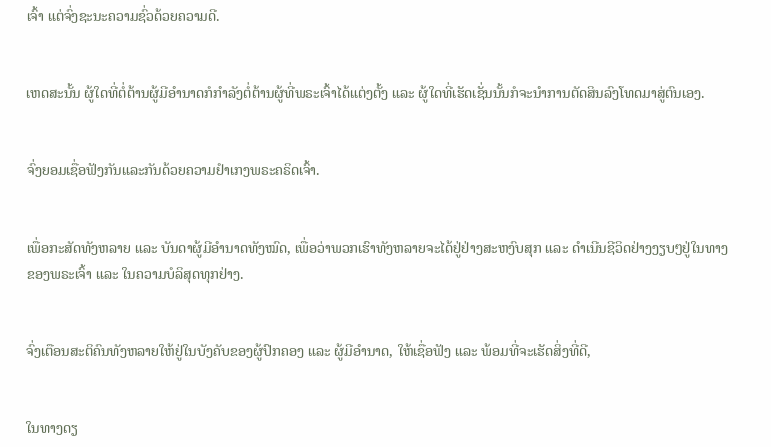ເຈົ້າ ແຕ່ຈົ່ງຊະນະຄວາມຊົ່ວດ້ວຍຄວາມດີ.


ເຫດສະນັ້ນ ຜູ້ໃດທີ່ຕໍ່ຕ້ານຜູ້ມີອຳນາດກໍກຳລັງຕໍ່ຕ້ານຜູ້ທີ່ພຣະເຈົ້າໄດ້ແຕ່ງຕັ້ງ ແລະ ຜູ້ໃດທີ່ເຮັດເຊັ່ນນັ້ນກໍຈະນຳການຕັດສິນລົງໂທດມາສູ່ຕົນເອງ.


ຈົ່ງຍອມເຊື່ອຟັງກັນແລະກັນດ້ວຍຄວາມຢຳເກງພຣະຄຣິດເຈົ້າ.


ເພື່ອກະສັດທັງຫລາຍ ແລະ ບັນດາຜູ້ມີອຳນາດທັງໝົດ, ເພື່ອວ່າພວກເຮົາທັງຫລາຍຈະໄດ້ຢູ່ຢ່າງສະຫງົບສຸກ ແລະ ດຳເນີນຊີວິດຢ່າງງຽບໆຢູ່ໃນທາງຂອງພຣະເຈົ້າ ແລະ ໃນຄວາມບໍລິສຸດທຸກຢ່າງ.


ຈົ່ງເຕືອນສະຕິຄົນທັງຫລາຍໃຫ້ຢູ່ໃນບັງຄັບຂອງຜູ້ປົກຄອງ ແລະ ຜູ້ມີອຳນາດ, ໃຫ້ເຊື່ອຟັງ ແລະ ພ້ອມທີ່ຈະເຮັດສິ່ງທີ່ດີ,


ໃນທາງດຽ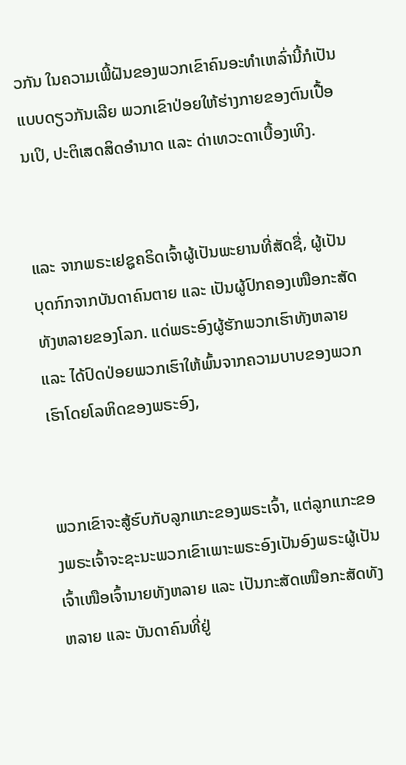ວກັນ ໃນຄວາມເພີ້ຝັນຂອງພວກເຂົາຄົນອະທຳເຫລົ່ານີ້ກໍເປັນແບບດຽວກັນເລີຍ ພວກເຂົາປ່ອຍໃຫ້ຮ່າງກາຍຂອງຕົນເປື້ອນເປິ, ປະຕິເສດສິດອຳນາດ ແລະ ດ່າເທວະດາເບື້ອງເທິງ.


ແລະ ຈາກພຣະເຢຊູຄຣິດເຈົ້າຜູ້ເປັນພະຍານທີ່ສັດຊື່, ຜູ້ເປັນບຸດກົກຈາກບັນດາຄົນຕາຍ ແລະ ເປັນຜູ້ປົກຄອງເໜືອກະສັດທັງຫລາຍຂອງໂລກ. ແດ່ພຣະອົງຜູ້ຮັກພວກເຮົາທັງຫລາຍ ແລະ ໄດ້ປົດປ່ອຍພວກເຮົາໃຫ້ພົ້ນຈາກຄວາມບາບຂອງພວກເຮົາໂດຍໂລຫິດຂອງພຣະອົງ,


ພວກເຂົາຈະສູ້ຮົບກັບລູກແກະຂອງພຣະເຈົ້າ, ແຕ່ລູກແກະຂອງພຣະເຈົ້າຈະຊະນະພວກເຂົາເພາະພຣະອົງເປັນອົງພຣະຜູ້ເປັນເຈົ້າເໜືອເຈົ້ານາຍທັງຫລາຍ ແລະ ເປັນກະສັດເໜືອກະສັດທັງຫລາຍ ແລະ ບັນດາຄົນທີ່ຢູ່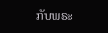ກັບພຣະ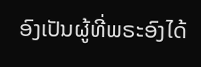ອົງເປັນຜູ້ທີ່ພຣະອົງໄດ້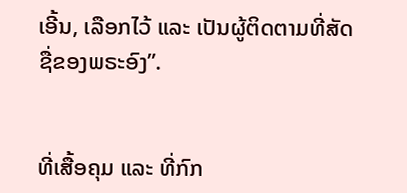ເອີ້ນ, ເລືອກໄວ້ ແລະ ເປັນຜູ້ຕິດຕາມທີ່ສັດຊື່ຂອງພຣະອົງ”.


ທີ່ເສື້ອຄຸມ ແລະ ທີ່ກົກ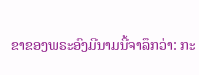ຂາຂອງພຣະອົງມີນາມນີ້ຈາລຶກວ່າ: ກະ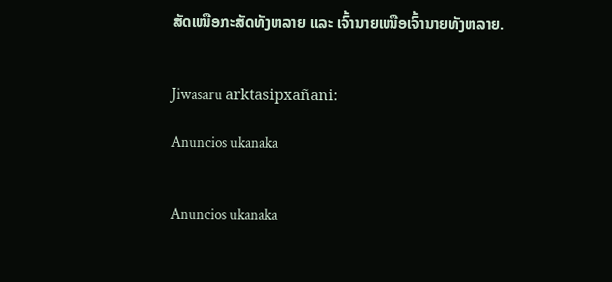ສັດເໜືອກະສັດທັງຫລາຍ ແລະ ເຈົ້ານາຍເໜືອເຈົ້ານາຍທັງຫລາຍ.


Jiwasaru arktasipxañani:

Anuncios ukanaka


Anuncios ukanaka